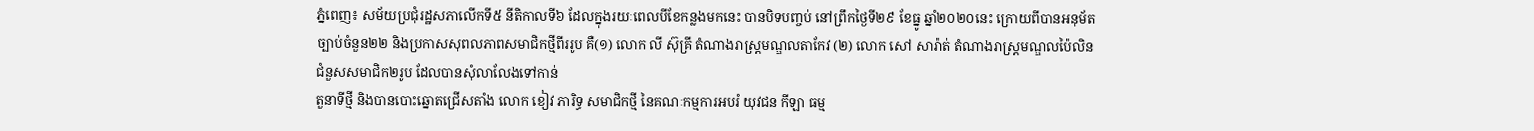ភ្នំពេញ៖ សម័យប្រជុំរដ្ឋសភាលើកទី៥ នីតិកាលទី៦ ដែលក្នុងរយៈពេលបីខែកន្លងមកនេះ បានបិទបញ្ចប់ នៅព្រឹកថ្ងៃទី២៩ ខែធ្នូ ឆ្នាំ២០២០នេះ ក្រោយពីបានអនុម័តច្បាប់ចំនួន២២ និងប្រកាសសុពលភាពសមាជិកថ្មីពីររូប គឺ(១) លោក លី ស៊ុគ្រី តំណាងរាស្ត្រមណ្ឌលតាកែវ (២) លោក សៅ សារ៉ាត់ តំណាងរាស្រ្តមណ្ឌលប៉ៃលិន ជំនួសសមាជិក២រូប ដែលបានសុំលាលែងទៅកាន់
តួនាទីថ្មី និងបានបោះឆ្នោតជ្រើសតាំង លោក ខៀវ ភារិទ្ធ សមាជិកថ្មី នៃគណៈកម្មការអបរំ យុវជន កីឡា ធម្ម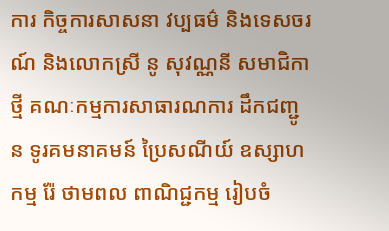ការ កិច្ចការសាសនា វប្បធម៌ និងទេសចរណ៍ និងលោកស្រី នូ សុវណ្ណនី សមាជិកាថ្មី គណៈកម្មការសាធារណការ ដឹកជញ្ជូន ទូរគមនាគមន៍ ប្រៃសណីយ៍ ឧស្សាហកម្ម រ៉ែ ថាមពល ពាណិជ្ជកម្ម រៀបចំ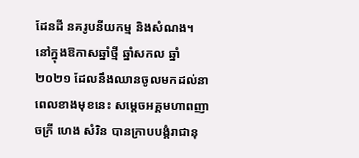ដែនដី នគរូបនីយកម្ម និងសំណង។
នៅក្នុងឱកាសឆ្នាំថ្មី ឆ្នាំសកល ឆ្នាំ២០២១ ដែលនឹងឈានចូលមកដល់នាពេលខាងមុខនេះ សម្តេចអគ្គមហាពញាចក្រី ហេង សំរិន បានក្រាបបង្គំរាជានុ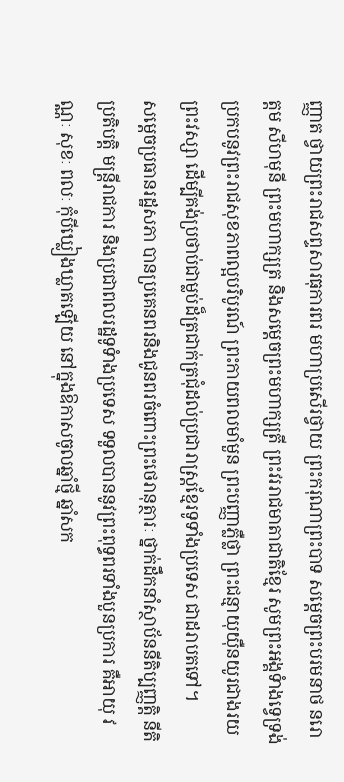ញ្ញាត ថ្វាយព្រះរាជសព្ទសារធុការពរ មហាប្រសើរថ្វាយ ព្រះករុណាព្រះបាទ សម្តេចព្រះបរមនាថ នរោត្តម សីហមុនី ព្រះមហាក្សត្រ និងសម្តេចព្រះមហាក្សត្រី ព្រះវររាជមាតាជាតិខ្មែរ សូមព្រះអង្គទំាងទ្វេទ្រង់ប្រកបនូវព្រះរាជសុខភាពល្អបរិបូរណ៍ ព្រះកាយពលមាំមួន ព្រះបញ្ញាភ្លឺថ្លា ព្រះជន្មាយុយ៉ឺនយូរជាងរយព្រះវស្សា ដើម្បីគង់ប្រថាប់ជាម្លប់ដ៏ត្រជាក់ត្រជុំដល់ប្រជារាស្រ្តខ្មែរទូទាំងប្រទេស ជាដរាបតទៅ។
សម្តេចប្រធានរដ្ឋសភា បានប្រគេនពរនិងជូនពរចំពោះព្រះថេរានុត្ថារៈ ថ្នាក់ដឹកនាំស្ថាប័ននីតិប្បញ្ញត្តិ នីតិប្រតិបត្តិ មន្រ្តីរាជការ និងប្រជាពលរដ្ឋទូទំាងប្រទេស ទទួលបាននូវព្រះពុទ្ធពរទាំងបួនប្រការ គឺអាយុ វណ្ណៈ សុខៈ ពលៈ កុំបីឃ្លៀងឃ្លាតឡើយ នៅក្នុងឱកាសចូលឆ្នាំថ្មី ឆ្នាំសក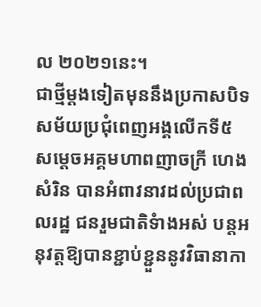ល ២០២១នេះ។
ជាថ្មីម្តងទៀតមុននឹងប្រកាសបិទសម័យប្រជុំពេញអង្គលើកទី៥ សម្តេចអគ្គមហាពញាចក្រី ហេង សំរិន បានអំពាវនាវដល់ប្រជាពលរដ្ឋ ជនរួមជាតិទំាងអស់ បន្តអនុវត្តឱ្យបានខ្ជាប់ខ្ជួននូវវិធានាកា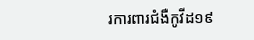រការពារជំងឺកូវីដ១៩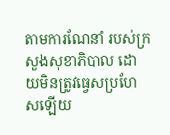តាមការណែនាំ របស់ក្រសួងសុខាភិបាល ដោយមិនត្រូវធ្វេសប្រហែសឡើយ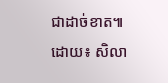ជាដាច់ខាត៕
ដោយ៖ សិលា